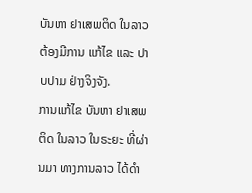ບັນຫາ ຢາເສພຕິດ ໃນລາວ ຕ້ອງມີການ ແກ້ໄຂ ແລະ ປາບປາມ ຢ່າງຈິງຈັງ.
ການແກ້ໄຂ ບັນຫາ ຢາເສພຕິດ ໃນລາວ ໃນຣະຍະ ທີ່ຜ່ານມາ ທາງການລາວ ໄດ້ດຳ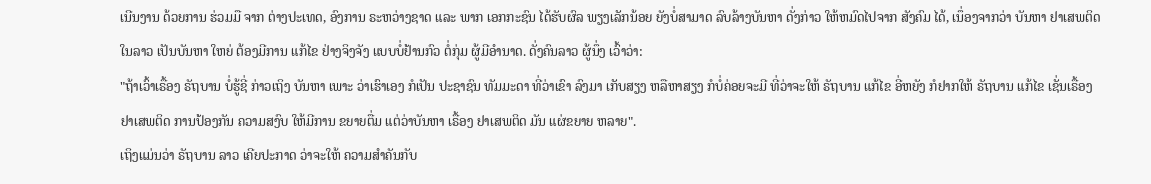ເນີນງານ ດ້ວຍການ ຮ່ວມມື ຈາກ ຕ່າງປະເທດ, ອົງການ ຣະຫວ່າງຊາດ ແລະ ພາກ ເອກກະຊົນ ໄດ້ຮັບຜົລ ພຽງເລັກນ້ອຍ ຍັງບໍ່ສາມາດ ລົບລ້າງບັນຫາ ດັ່ງກ່າວ ໃຫ້ຫມົດໄປຈາກ ສັງຄົມ ໄດ້, ເນຶ່ອງຈາກວ່າ ບັນຫາ ຢາເສພຕິດ ໃນລາວ ເປັນບັນຫາ ໃຫຍ່ ຕ້ອງມີການ ແກ້ໄຂ ຢ່າງຈິງຈັງ ແບບບໍ່ຢ້ານກົວ ຕໍ່ກຸ່ມ ຜູ້ມີອຳນາດ. ດັ່ງຄົນລາວ ຜູ້ນຶ່ງ ເວົ້າວ່າ:
"ຖ້າເວົ້າເຣື້ອງ ຣັຖບານ ບໍ່ຮູ້ຊີ່ ກ່າວເຖິງ ບັນຫາ ເພາະ ວ່າເຮົາເອງ ກໍເປັນ ປະຊາຊົນ ທັມມະດາ ທີ່ວ່າເຂົາ ລົງມາ ເກັບສຽງ ຫລືຫາສຽງ ກໍບໍ່ຄ່ອຍຈະມີ ທີ່ວ່າຈະໃຫ້ ຣັຖບານ ແກ້ໄຂ ອີ່ຫຍັງ ກໍຢາກໃຫ້ ຣັຖບານ ແກ້ໄຂ ເຊັ່ນເຣື້ອງ ຢາເສພຕິດ ການປ້ອງກັນ ຄວາມສງົບ ໃຫ້ມີການ ຂຍາຍຕື່ມ ແຕ່ວ່າບັນຫາ ເຣື້ອງ ຢາເສພຕິດ ມັນ ແຜ່ຂຍາຍ ຫລາຍ".
ເຖິງແມ່ນວ່າ ຣັຖບານ ລາວ ເຄີຍປະກາດ ວ່າຈະໃຫ້ ຄວາມສຳຄັນກັບ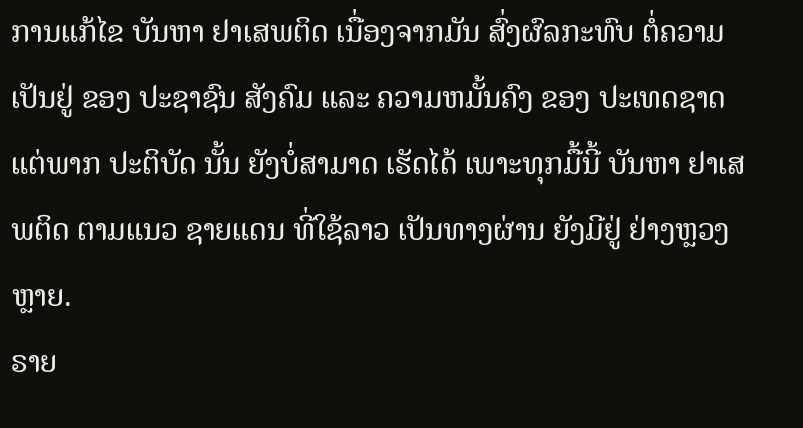ການແກ້ໄຂ ບັນຫາ ຢາເສພຕິດ ເນື່ອງຈາກມັນ ສົ່ງຜົລກະທົບ ຕໍ່ຄວາມເປັນຢູ່ ຂອງ ປະຊາຊົນ ສັງຄົມ ແລະ ຄວາມຫມັ້ນຄົງ ຂອງ ປະເທດຊາດ ແຕ່ພາກ ປະຕິບັດ ນັ້ນ ຍັງບໍ່ສາມາດ ເຮັດໄດ້ ເພາະທຸກມື້ນີ້ ບັນຫາ ຢາເສພຕິດ ຕາມແນວ ຊາຍແດນ ທີ່ໃຊ້ລາວ ເປັນທາງຜ່ານ ຍັງມີຢູ່ ຢ່າງຫຼວງຫຼາຍ.
ຣາຍ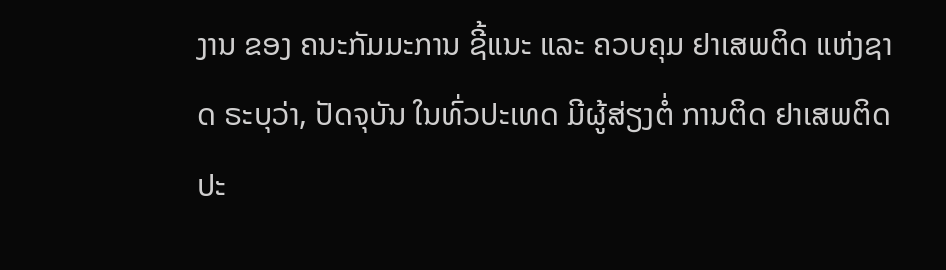ງານ ຂອງ ຄນະກັມມະການ ຊີ້ແນະ ແລະ ຄວບຄຸມ ຢາເສພຕິດ ແຫ່ງຊາດ ຣະບຸວ່າ, ປັດຈຸບັນ ໃນທົ່ວປະເທດ ມີຜູ້ສ່ຽງຕໍ່ ການຕິດ ຢາເສພຕິດ ປະ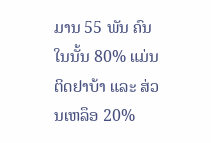ມານ 55 ພັນ ຄົນ ໃນນັ້ນ 80% ແມ່ນຕິດຢາບ້າ ແລະ ສ່ວນເຫລຶອ 20%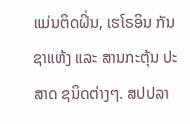ແມ່ນຕິດຝິ່ນ, ເຮໂຣອິນ ກັນຊາແຫ້ງ ແລະ ສານກະຕຸ້ນ ປະສາດ ຊນິດຕ່າງໆ. ສປປລາ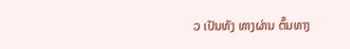ວ ເປັນທັງ ທາງຜ່ານ ຕົ້ນທາງ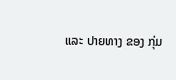ແລະ ປາຍທາງ ຂອງ ກຸ່ມ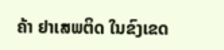ຄ້າ ຢາເສພຕິດ ໃນຂົງເຂດ